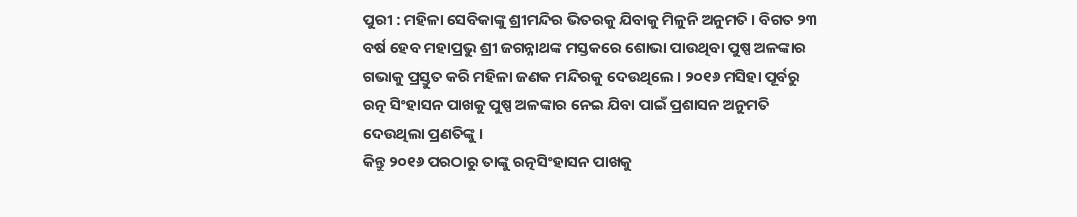ପୁରୀ : ମହିଳା ସେବିକାଙ୍କୁ ଶ୍ରୀମନ୍ଦିର ଭିତରକୁ ଯିବାକୁ ମିଳୁନି ଅନୁମତି । ବିଗତ ୨୩ ବର୍ଷ ହେବ ମହାପ୍ରଭୁ ଶ୍ରୀ ଜଗନ୍ନାଥଙ୍କ ମସ୍ତକରେ ଶୋଭା ପାଉଥିବା ପୁଷ୍ପ ଅଳଙ୍କାର ଗଭାକୁ ପ୍ରସ୍ତୁତ କରି ମହିଳା ଜଣକ ମନ୍ଦିରକୁ ଦେଉଥିଲେ । ୨୦୧୬ ମସିହା ପୂର୍ବରୁ ରତ୍ନ ସିଂହାସନ ପାଖକୁ ପୁଷ୍ପ ଅଳଙ୍କାର ନେଇ ଯିବା ପାଇଁ ପ୍ରଶାସନ ଅନୁମତି ଦେଉଥିଲା ପ୍ରଣତିଙ୍କୁ ।
କିନ୍ତୁ ୨୦୧୬ ପରଠାରୁ ତାଙ୍କୁ ରତ୍ନସିଂହାସନ ପାଖକୁ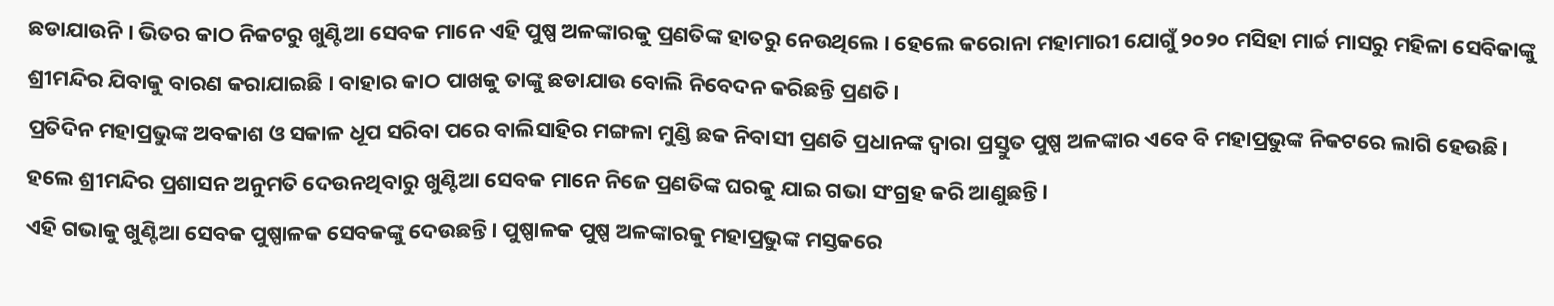ଛଡାଯାଉନି । ଭିତର କାଠ ନିକଟରୁ ଖୁଣ୍ଟିଆ ସେବକ ମାନେ ଏହି ପୁଷ୍ପ ଅଳଙ୍କାରକୁ ପ୍ରଣତିଙ୍କ ହାତରୁ ନେଉଥିଲେ । ହେଲେ କରୋନା ମହାମାରୀ ଯୋଗୁଁ ୨୦୨୦ ମସିହା ମାର୍ଚ୍ଚ ମାସରୁ ମହିଳା ସେବିକାଙ୍କୁ ଶ୍ରୀମନ୍ଦିର ଯିବାକୁ ବାରଣ କରାଯାଇଛି । ବାହାର କାଠ ପାଖକୁ ତାଙ୍କୁ ଛଡାଯାଉ ବୋଲି ନିବେଦନ କରିଛନ୍ତି ପ୍ରଣତି।
ପ୍ରତିଦିନ ମହାପ୍ରଭୁଙ୍କ ଅବକାଶ ଓ ସକାଳ ଧୂପ ସରିବା ପରେ ବାଲିସାହିର ମଙ୍ଗଳା ମୁଣ୍ଡି ଛକ ନିବାସୀ ପ୍ରଣତି ପ୍ରଧାନଙ୍କ ଦ୍ୱାରା ପ୍ରସ୍ତୁତ ପୁଷ୍ପ ଅଳଙ୍କାର ଏବେ ବି ମହାପ୍ରଭୁଙ୍କ ନିକଟରେ ଲାଗି ହେଉଛି। ହଲେ ଶ୍ରୀମନ୍ଦିର ପ୍ରଶାସନ ଅନୁମତି ଦେଉନଥିବାରୁ ଖୁଣ୍ଟିଆ ସେବକ ମାନେ ନିଜେ ପ୍ରଣତିଙ୍କ ଘରକୁ ଯାଇ ଗଭା ସଂଗ୍ରହ କରି ଆଣୁଛନ୍ତି।
ଏହି ଗଭାକୁ ଖୁଣ୍ଟିଆ ସେବକ ପୁଷ୍ପାଳକ ସେବକଙ୍କୁ ଦେଉଛନ୍ତି। ପୁଷ୍ପାଳକ ପୁଷ୍ପ ଅଳଙ୍କାରକୁ ମହାପ୍ରଭୁଙ୍କ ମସ୍ତକରେ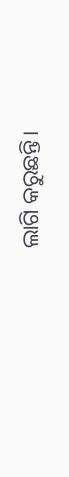ଲାଗି କରୁଛନ୍ତି।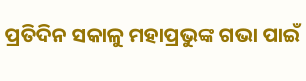ପ୍ରତିଦିନ ସକାଳୁ ମହାପ୍ରଭୁଙ୍କ ଗଭା ପାଇଁ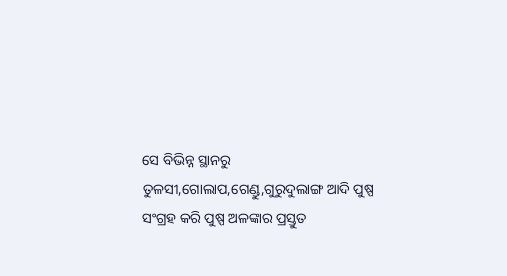ସେ ବିଭିନ୍ନ ସ୍ଥାନରୁ ତୁଳସୀ,ଗୋଲାପ,ଗେଣ୍ଡୁ,ଗୁରୁଦୁଲାଙ୍ଗ ଆଦି ପୁଷ୍ପ ସଂଗ୍ରହ କରି ପୁଷ୍ପ ଅଳଙ୍କାର ପ୍ରସ୍ତୁତ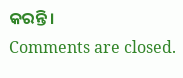କରନ୍ତି।
Comments are closed.